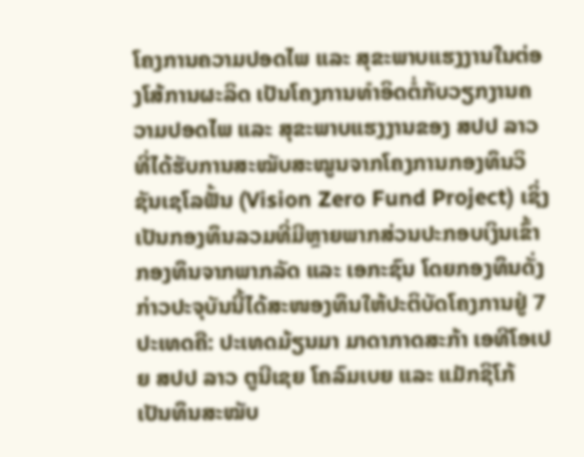ໂຄງການຄວາມປອດໄພ ແລະ ສຸຂະພາບແຮງງານໃນຕ່ອງໂສ້ການຜະລິດ ເປັນໂຄງການທຳອິດຕໍ່ກັບວຽກງານຄວາມປອດໄພ ແລະ ສຸຂະພາບແຮງງານຂອງ ສປປ ລາວ ທີ່ໄດ້ຮັບການສະໝັບສະໝູນຈາກໂຄງການກອງທຶນວິຊັນເຊໂລຟັ້ນ (Vision Zero Fund Project) ເຊິ່ງເປັນກອງທຶນລວມທີ່ມີຫຼາຍພາກສ່ວນປະກອບເງິນເຂົ້າກອງທຶນຈາກພາກລັດ ແລະ ເອກະຊົນ ໂດຍກອງທຶນດັ່ງກ່າວປະຈຸບັນນີ້ໄດ້ສະໜອງທຶນໃຫ້ປະຕິບັດໂຄງການຢູ່ 7 ປະເທດຄື: ປະເທດມ້ຽນມາ ມາດາກາດສະກ້າ ເອທີໂອເປຍ ສປປ ລາວ ຕູນີເຊຍ ໂຄລົມເບຍ ແລະ ແມັກຊິໂກ້ ເປັນທຶນສະໝັບ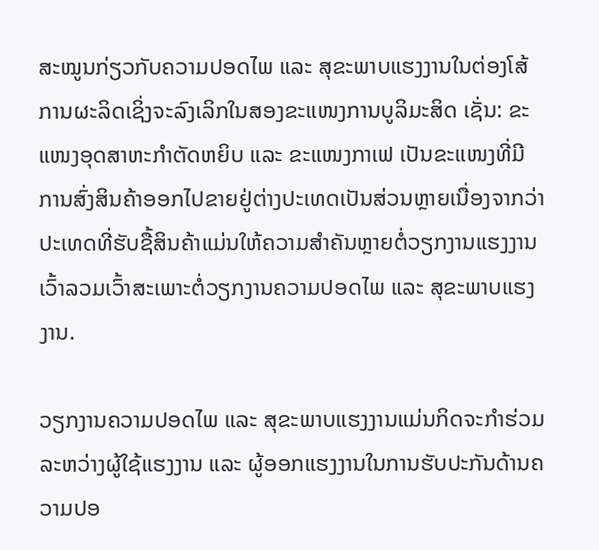ສະໝູນກ່ຽວກັບຄວາມປອດໄພ ແລະ ສຸຂະພາບແຮງງານໃນຕ່ອງໂສ້ການຜະລິດເຊິ່ງຈະລົງເລິກໃນສອງຂະແໜງການບູລິມະສິດ ເຊັ່ນ: ຂະແໜງອຸດສາຫະກຳຕັດຫຍິບ ແລະ ຂະແໜງກາເຟ ເປັນຂະແໜງທີ່ມີການສົ່ງສິນຄ້າອອກໄປຂາຍຢູ່ຕ່າງປະເທດເປັນສ່ວນຫຼາຍເນື່ອງຈາກວ່າປະເທດທີ່ຮັບຊື້ສິນຄ້າແມ່ນໃຫ້ຄວາມສຳຄັນຫຼາຍຕໍ່ວຽກງານແຮງງານເວົ້າລວມເວົ້າສະເພາະຕໍ່ວຽກງານຄວາມປອດໄພ ແລະ ສຸຂະພາບແຮງງານ.

ວຽກງານຄວາມປອດໄພ ແລະ ສຸຂະພາບແຮງງານແມ່ນກິດຈະກຳຮ່ວມລະຫວ່າງຜູ້ໃຊ້ແຮງງານ ແລະ ຜູ້ອອກແຮງງານໃນການຮັບປະກັນດ້ານຄວາມປອ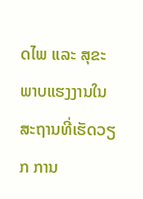ດໄພ ແລະ ສຸຂະພາບແຮງງານໃນສະຖານທີ່ເຮັດວຽກ ການ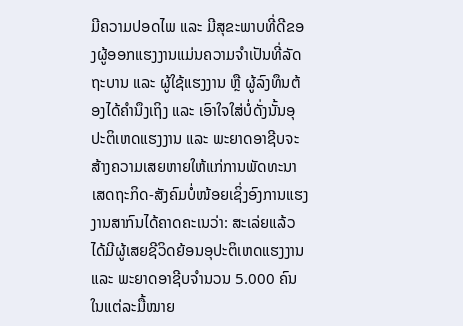ມີຄວາມປອດໄພ ແລະ ມີສຸຂະພາບທີ່ດີຂອງຜູ້ອອກແຮງງານແມ່ນຄວາມຈຳເປັນທີ່ລັດຖະບານ ແລະ ຜູ້ໃຊ້ແຮງງານ ຫຼື ຜູ້ລົງທຶນຕ້ອງໄດ້ຄຳນຶງເຖິງ ແລະ ເອົາໃຈໃສ່ບໍ່ດັ່ງນັ້ນອຸປະຕິເຫດແຮງງານ ແລະ ພະຍາດອາຊີບຈະສ້າງຄວາມເສຍຫາຍໃຫ້ແກ່ການພັດທະນາເສດຖະກິດ-ສັງຄົມບໍ່ໜ້ອຍເຊິ່ງອົງການແຮງງານສາກົນໄດ້ຄາດຄະເນວ່າ: ສະເລ່ຍແລ້ວໄດ້ມີຜູ້ເສຍຊີວິດຍ້ອນອຸປະຕິເຫດແຮງງານ ແລະ ພະຍາດອາຊີບຈຳນວນ 5.000 ຄົນໃນແຕ່ລະມື້ໝາຍ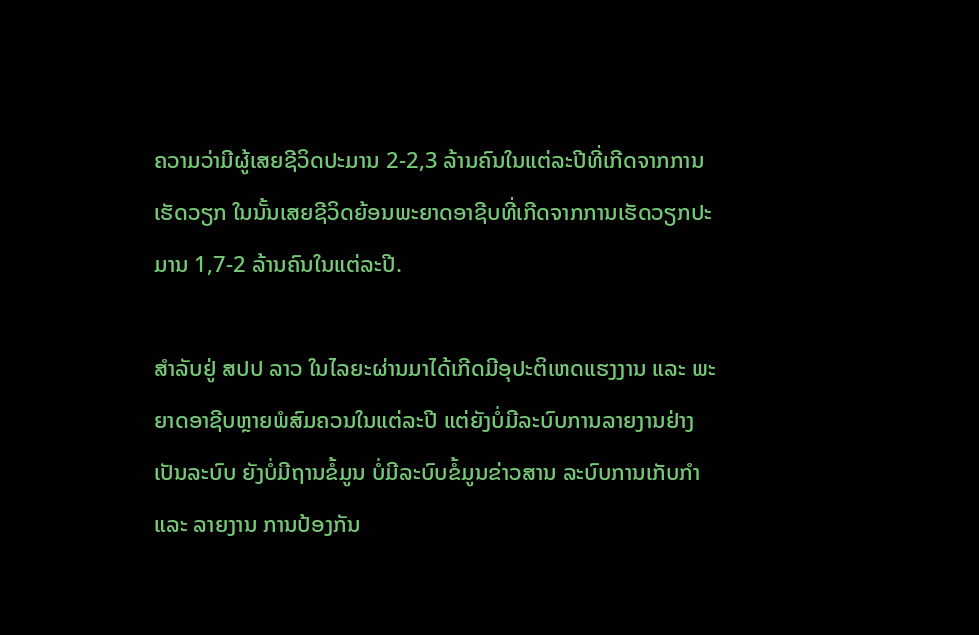ຄວາມວ່າມີຜູ້ເສຍຊີວິດປະມານ 2-2,3 ລ້ານຄົນໃນແຕ່ລະປີທີ່ເກີດຈາກການເຮັດວຽກ ໃນນັ້ນເສຍຊີວິດຍ້ອນພະຍາດອາຊີບທີ່ເກີດຈາກການເຮັດວຽກປະມານ 1,7-2 ລ້ານຄົນໃນແຕ່ລະປີ.

ສຳລັບຢູ່ ສປປ ລາວ ໃນໄລຍະຜ່ານມາໄດ້ເກີດມີອຸປະຕິເຫດແຮງງານ ແລະ ພະຍາດອາຊີບຫຼາຍພໍສົມຄວນໃນແຕ່ລະປີ ແຕ່ຍັງບໍ່ມີລະບົບການລາຍງານຢ່າງເປັນລະບົບ ຍັງບໍ່ມີຖານຂໍ້ມູນ ບໍ່ມີລະບົບຂໍ້ມູນຂ່າວສານ ລະບົບການເກັບກຳ ແລະ ລາຍງານ ການປ້ອງກັນ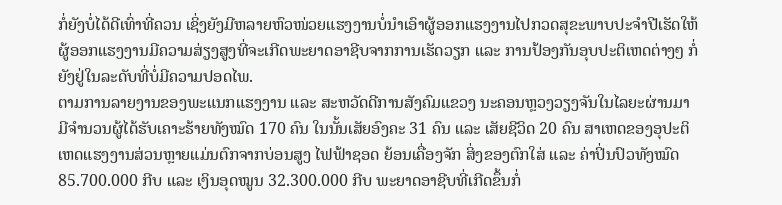ກໍ່ຍັງບໍ່ໄດ້ດີເທົ່າທີ່ຄວນ ເຊິ່ງຍັງມີຫລາຍຫົວໜ່ວຍແຮງງານບໍ່ນຳເອົາຜູ້ອອກແຮງງານໄປກວດສຸຂະພາບປະຈຳປີເຮັດໃຫ້ຜູ້ອອກແຮງງານມີຄວາມສ່ຽງສູງທີ່ຈະເກີດພະຍາດອາຊີບຈາກການເຮັດວຽກ ແລະ ການປ້ອງກັນອຸບປະຕິເຫດຕ່າງໆ ກໍ່ຍັງຢູ່ໃນລະດັບທີ່ບໍ່ມີຄວາມປອດໄພ.
ຕາມການລາຍງານຂອງພະແນກແຮງງານ ແລະ ສະຫວັດດີການສັງຄົມແຂວງ ນະຄອນຫຼວງວຽງຈັນໃນໄລຍະຜ່ານມາມີຈຳນວນຜູ້ໄດ້ຮັບເຄາະຮ້າຍທັງໝົດ 170 ຄົນ ໃນນັ້ນເສັຍອົງຄະ 31 ຄົນ ແລະ ເສັຍຊີວິດ 20 ຄົນ ສາເຫດຂອງອຸປະຕິເຫດແຮງງານສ່ວນຫຼາຍແມ່ນຕົກຈາກບ່ອນສູງ ໄຟຟ້າຊອດ ຍ້ອນເຄື່ອງຈັກ ສິ່ງຂອງຕົກໃສ່ ແລະ ຄ່າປິ່ນປົວທັງໝົດ 85.700.000 ກີບ ແລະ ເງິນອຸດໝູນ 32.300.000 ກີບ ພະຍາດອາຊີບທີ່ເກີດຂຶ້ນກໍ່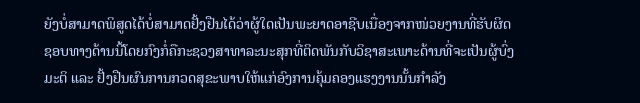ຍັງບໍ່ສາມາດພິສູດໄດ້ບໍ່ສາມາດຢັ້ງຢືນໄດ້ວ່າຜູ້ໃດເປັນພະຍາດອາຊີບເນື່ອງຈາກໜ່ວຍງານທີ່ຮັບຜິດຊອບທາງດ້ານນີ້ໂດຍກົງກໍ່ຄືກະຊວງສາທາລະນະສຸກທີ່ຕິດພັນກັບວິຊາສະເພາະດ້ານທີ່ຈະເປັນຜູ້ບົ່ງມະຕິ ແລະ ຢັ້ງຢືນຜົນການກວດສຸຂະພາບໃຫ້ແກ່ອົງການຄຸ້ມຄອງແຮງງານນັ້ນກຳລັງ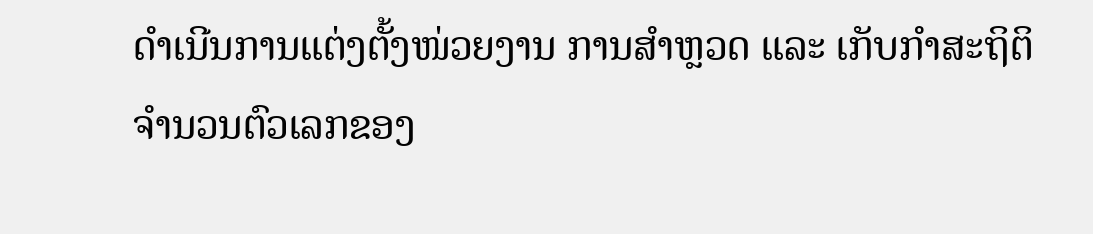ດຳເນີນການແຕ່ງຕັ້ງໜ່ວຍງານ ການສຳຫຼວດ ແລະ ເກັບກຳສະຖິຕິຈຳນວນຕົວເລກຂອງ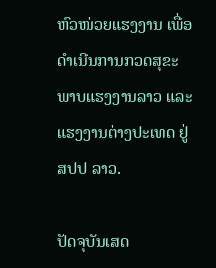ຫົວໜ່ວຍແຮງງານ ເພື່ອດຳເນີນການກວດສຸຂະພາບແຮງງານລາວ ແລະ ແຮງງານຕ່າງປະເທດ ຢູ່ ສປປ ລາວ.

ປັດຈຸບັນເສດ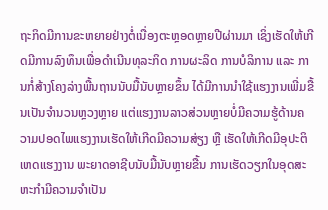ຖະກິດມີການຂະຫຍາຍຢ່າງຕໍ່ເນື່ອງຕະຫຼອດຫຼາຍປີຜ່ານມາ ເຊິ່ງເຮັດໃຫ້ເກີດມີການລົງທຶນເພື່ອດຳເນີນທຸລະກິດ ການຜະລິດ ການບໍລິການ ແລະ ການກໍ່ສ້າງໂຄງລ່າງພື້ນຖານນັບມື້ນັບຫຼາຍຂຶ້ນ ໄດ້ມີການນຳໃຊ້ແຮງງານເພີ່ມຂື້ນເປັນຈຳນວນຫຼວງຫຼາຍ ແຕ່ແຮງງານລາວສ່ວນຫຼາຍບໍ່ມີຄວາມຮູ້ດ້ານຄວາມປອດໄພແຮງງານເຮັດໃຫ້ເກີດມີຄວາມສ່ຽງ ຫຼື ເຮັດໃຫ້ເກີດມີອຸປະຕິເຫດແຮງງານ ພະຍາດອາຊີບນັບມື້ນັບຫຼາຍຂື້ນ ການເຮັດວຽກໃນອຸດສະຫະກຳມີຄວາມຈຳເປັນ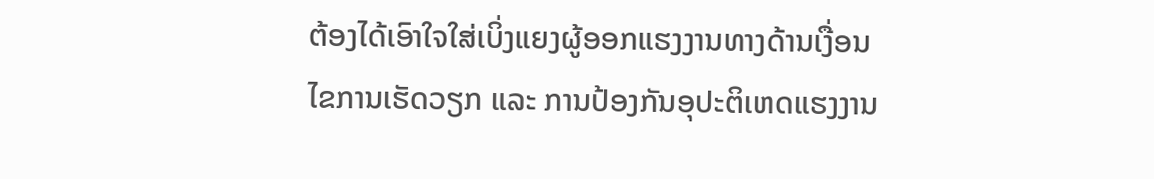ຕ້ອງໄດ້ເອົາໃຈໃສ່ເບິ່ງແຍງຜູ້ອອກແຮງງານທາງດ້ານເງື່ອນໄຂການເຮັດວຽກ ແລະ ການປ້ອງກັນອຸປະຕິເຫດແຮງງານ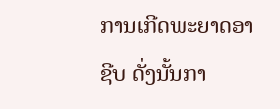ການເກີດພະຍາດອາຊີບ ດັ່ງນັ້ນກາ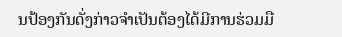ນປ້ອງກັນດັ່ງກ່າວຈຳເປັນຕ້ອງໄດ້ມີການຮ່ວມມື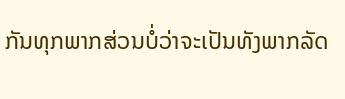ກັນທຸກພາກສ່ວນບໍ່ວ່າຈະເປັນທັງພາກລັດ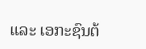ແລະ ເອກະຊົນຕ້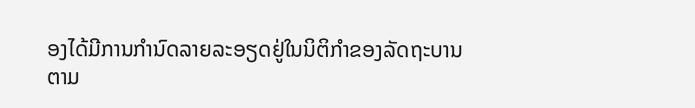ອງໄດ້ມີການກຳນົດລາຍລະອຽດຢູ່ໃນນິຕິກຳຂອງລັດຖະບານຕາມ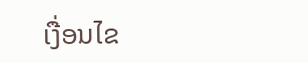ເງື່ອນໄຂ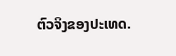ຕົວຈິງຂອງປະເທດ.